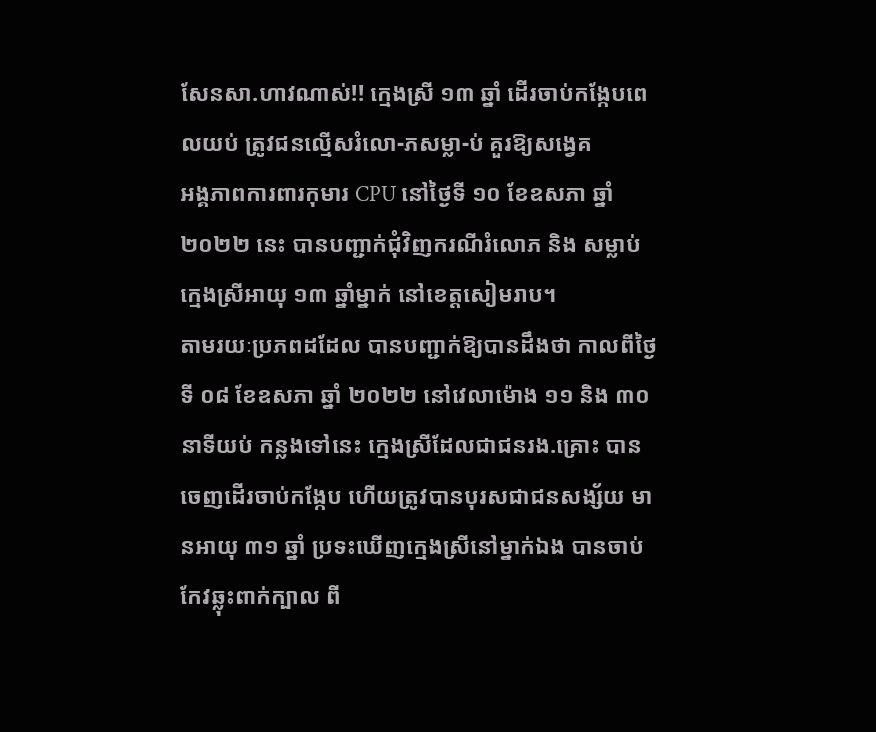សែនសា.ហាវណាស់!! ក្មេងស្រី ១៣ ឆ្នាំ ដើរចាប់កង្កែបពេលយប់ ត្រូវជនល្មើសរំលោ-ភសម្លា-ប់ គួរឱ្យសង្វេគ
អង្គភាពការពារកុមារ CPU នៅថ្ងៃទី ១០ ខែឧសភា ឆ្នាំ ២០២២ នេះ បានបញ្ជាក់ជុំវិញករណីរំលោភ និង សម្លាប់ ក្មេងស្រីអាយុ ១៣ ឆ្នាំម្នាក់ នៅខេត្តសៀមរាប។
តាមរយៈប្រភពដដែល បានបញ្ជាក់ឱ្យបានដឹងថា កាលពីថ្ងៃទី ០៨ ខែឧសភា ឆ្នាំ ២០២២ នៅវេលាម៉ោង ១១ និង ៣០ នាទីយប់ កន្លងទៅនេះ ក្មេងស្រីដែលជាជនរង.គ្រោះ បានចេញដើរចាប់កង្កែប ហើយត្រូវបានបុរសជាជនសង្ស័យ មានអាយុ ៣១ ឆ្នាំ ប្រទះឃើញក្មេងស្រីនៅម្នាក់ឯង បានចាប់កែវឆ្លុះពាក់ក្បាល ពី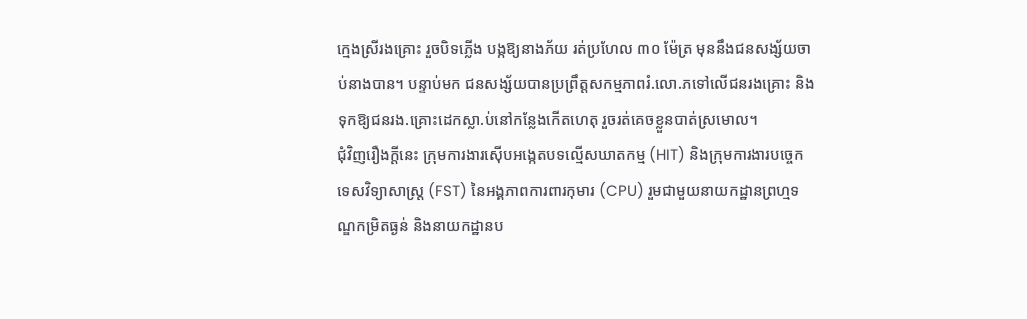ក្មេងស្រីរងគ្រោះ រួចបិទភ្លើង បង្កឱ្យនាងភ័យ រត់ប្រហែល ៣០ ម៉ែត្រ មុននឹងជនសង្ស័យចាប់នាងបាន។ បន្ទាប់មក ជនសង្ស័យបានប្រព្រឹត្តសកម្មភាពរំ.លោ.ភទៅលើជនរងគ្រោះ និង ទុកឱ្យជនរង.គ្រោះដេកស្លា.ប់នៅកន្លែងកើតហេតុ រួចរត់គេចខ្លួនបាត់ស្រមោល។
ជុំវិញរឿងក្ដីនេះ ក្រុមការងារស៊ើបអង្កេតបទល្មើសឃាតកម្ម (HIT) និងក្រុមការងារបច្ចេកទេសវិទ្យាសាស្រ្ត (FST) នៃអង្គភាពការពារកុមារ (CPU) រួមជាមួយនាយកដ្ឋានព្រហ្មទណ្ឌកម្រិតធ្ងន់ និងនាយកដ្ឋានប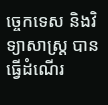ច្ចេកទេស និងវិទ្យាសាស្រ្ត បានធ្វើដំណើរ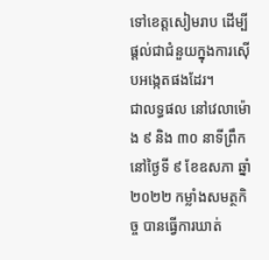ទៅខេត្តសៀមរាប ដើម្បីផ្តល់ជាជំនួយក្នុងការស៊ើបអង្កេតផងដែរ។
ជាលទ្ធផល នៅវេលាម៉ោង ៩ និង ៣០ នាទីព្រឹក នៅថ្ងៃទី ៩ ខែឧសភា ឆ្នាំ ២០២២ កម្លាំងសមត្ថកិច្ច បានធ្វើការឃាត់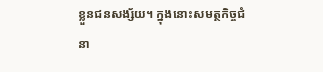ខ្លួនជនសង្ស័យ។ ក្នុងនោះសមត្ថកិច្ចជំនា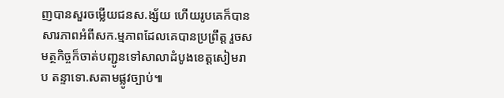ញបានសួរចម្លើយជនស.ង្ស័យ ហើយរូបគេក៏បានសារភាពអំពីសក.ម្មភាពដែលគេបានប្រព្រឹត្ត រួចសមត្ថកិច្ចក៏ចាត់បញ្ជូនទៅសាលាដំបូងខេត្តសៀមរាប តន្ទាទោ.សតាមផ្លូវច្បាប់៕